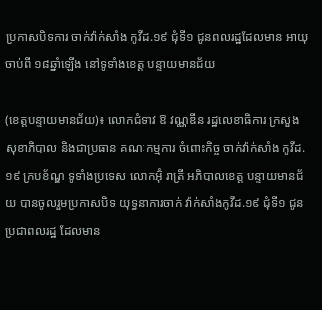ប្រកាសបិទការ ចាក់វ៉ាក់សាំង កូវីដ.១៩ ជុំទី១ ជូនពលរដ្ឋដែលមាន អាយុចាប់ពី ១៨ឆ្នាំឡើង នៅទូទាំងខេត្ត បន្ទាយមានជ័យ

(ខេត្តបន្ទាយមានជ័យ)៖ លោកជំទាវ ឱ វណ្ណឌីន រដ្ឋលេខាធិការ ក្រសួងសុខាភិបាល និងជាប្រធាន គណៈកម្មការ ចំពោះកិច្ច ចាក់វ៉ាក់សាំង កូវីដ.១៩ ក្របខ័ណ្ឌ ទូទាំងប្រទេស លោកអ៊ុំ រាត្រី អភិបាលខេត្ត បន្ទាយមានជ័យ បានចូលរួមប្រកាសបិទ យុទ្ធនាការចាក់ វ៉ាក់សាំងកូវីដ.១៩ ជុំទី១ ជូនប្រជាពលរដ្ឋ ដែលមាន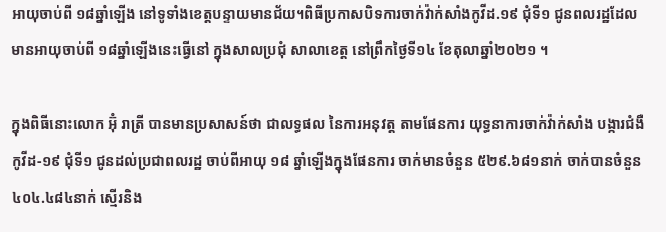អាយុចាប់ពី ១៨ឆ្នាំឡើង នៅទូទាំងខេត្តបន្ទាយមានជ័យ។ពិធីប្រកាសបិទការចាក់វ៉ាក់សាំងកូវីដ.១៩ ជុំទី១ ជូនពលរដ្ឋដែល មានអាយុចាប់ពី ១៨ឆ្នាំឡើងនេះធ្វើនៅ ក្នុងសាលប្រជុំ សាលាខេត្ត នៅព្រឹកថ្ងៃទី១៤ ខែតុលាឆ្នាំ២០២១ ។

ក្នុងពិធីនោះលោក អ៊ុំ រាត្រី បានមានប្រសាសន៍ថា ជាលទ្ធផល នៃការអនុវត្ត តាមផែនការ យុទ្ធនាការចាក់វ៉ាក់សាំង បង្ការជំងឺ កូវីដ-១៩ ជុំទី១ ជូនដល់ប្រជាពលរដ្ឋ ចាប់ពីអាយុ ១៨ ឆ្នាំឡើងក្នុងផែនការ ចាក់មានចំនួន ៥២៩.៦៨១នាក់ ចាក់បានចំនួន ៤០៤.៤៨៤នាក់ ស្មើរនិង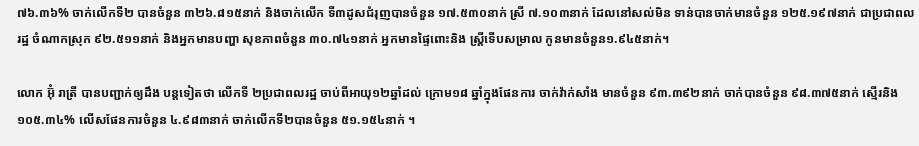៧៦.៣៦% ចាក់លើកទី២ បានចំនួន ៣២៦.៨១៥នាក់ និងចាក់លើក ទី៣ដូសជំរុញបានចំនួន ១៧.៥៣០នាក់ ស្រី ៧.១០៣នាក់ ដែលនៅសល់មិន ទាន់បានចាក់មានចំនួន ១២៥.១៩៧នាក់ ជាប្រជាពលរដ្ឋ ចំណាកស្រុក ៩២.៥១១នាក់ និងអ្នកមានបញ្ហា សុខភាពចំនួន ៣០.៧៤១នាក់ អ្នកមានផ្ទៃពោះនិង ស្ត្រីទើបសម្រាល កូនមានចំនួន១.៩៤៥នាក់។

លោក អ៊ុំ រាត្រី បានបញ្ជាក់ឲ្យដឹង បន្តទៀតថា លើកទី ២ប្រជាពលរដ្ឋ ចាប់ពីអាយុ១២ឆ្នាំដល់ ក្រោម១៨ ឆ្នាំក្នុងផែនការ ចាក់វ៉ាក់សាំង មានចំនួន ៩៣.៣៩២នាក់ ចាក់បានចំនួន ៩៨.៣៧៥នាក់ ស្មើរនិង១០៥.៣៤% លើសផែនការចំនួន ៤.៩៨៣នាក់ ចាក់លើកទី២បានចំនួន ៥១.១៥៤នាក់ ។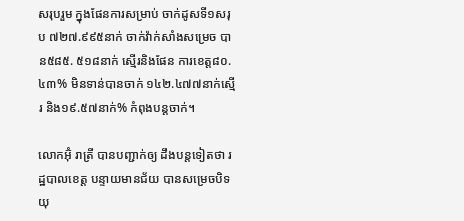សរុបរួម ក្នុងផែនការសម្រាប់ ចាក់ដូសទី១សរុប ៧២៧.៩៩៥នាក់ ចាក់វ៉ាក់សាំងសម្រេច បាន៥៨៥. ៥១៨នាក់ ស្មើរនិងផែន ការខេត្ត៨០.៤៣% មិនទាន់បានចាក់ ១៤២.៤៧៧នាក់ស្មើរ និង១៩.៥៧នាក់% កំពុងបន្តចាក់។

លោកអ៊ុំ រាត្រី បានបញ្ជាក់ឲ្យ ដឹងបន្តទៀតថា រដ្ឋបាលខេត្ត បន្ទាយមានជ័យ បានសម្រេចបិទយុ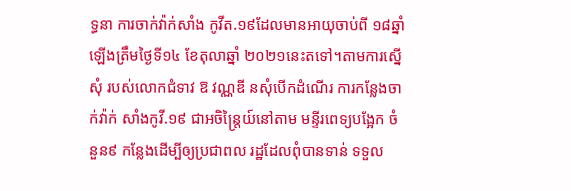ទ្ធនា ការចាក់វ៉ាក់សាំង កូវីត.១៩ដែលមានអាយុចាប់ពី ១៨ឆ្នាំឡើងត្រឹមថ្ងៃទី១៤ ខែតុលាឆ្នាំ ២០២១នេះតទៅ។តាមការស្នើសុំ របស់លោកជំទាវ ឱ វណ្ណឌី នសុំបើកដំណើរ ការកន្លែងចាក់វ៉ាក់ សាំងកូវី.១៩ ជាអចិន្ត្រៃយ៍នៅតាម មន្ទីរពេទ្យបង្អែក ចំនួន៩ កន្លែងដើម្បីឲ្យប្រជាពល រដ្ឋដែលពុំបានទាន់ ទទួល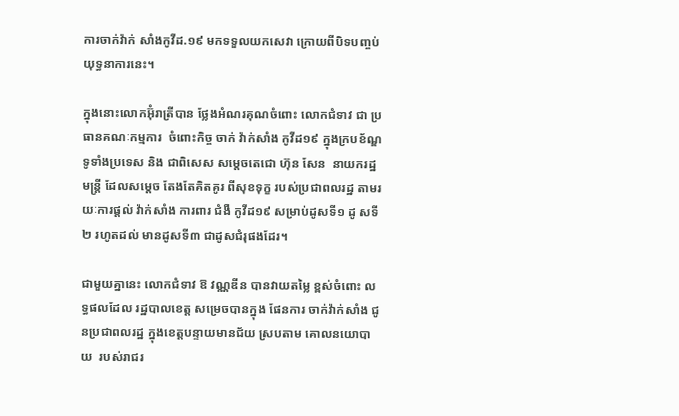ការចាក់វ៉ាក់ សាំងកូវីដ.១៩ មកទទួលយកសេវា ក្រោយពីបិទបញ្ចប់ យុទ្ធនាការនេះ។

ក្នុងនោះលោកអ៊ុំរាត្រីបាន ថ្លែងអំណរគុណចំពោះ លោកជំទាវ ជា ប្រធានគណៈកម្មការ  ចំពោះកិច្ច ចាក់ វ៉ាក់សាំង កូវីដ១៩ ក្នុងក្របខ័ណ្ឌ ទូទាំងប្រទេស និង ជាពិសេស សម្ដេចតេជោ ហ៊ុន សែន  នាយករដ្ឋមន្ត្រី ដែលសម្ដេច តែងតែគិតគូរ ពីសុខទុក្ខ របស់ប្រជាពលរដ្ឋ តាមរយៈការផ្តល់ វ៉ាក់សាំង ការពារ ជំងឺ កូវីដ១៩ សម្រាប់ដូសទី១ ដូ សទី២ រហូតដល់ មានដូសទី៣ ជាដូសជំរុផងដែរ។

ជាមួយគ្នានេះ លោកជំទាវ ឱ វណ្ណឌីន បានវាយតម្លៃ ខ្ពស់ចំពោះ លទ្ធផលដែល រដ្ឋបាលខេត្ត សម្រេចបានក្នុង ផែនការ ចាក់វ៉ាក់សាំង ជូនប្រជាពលរដ្ឋ ក្នុងខេត្តបន្ទាយមានជ័យ ស្របតាម គោលនយោបាយ  របស់រាជរ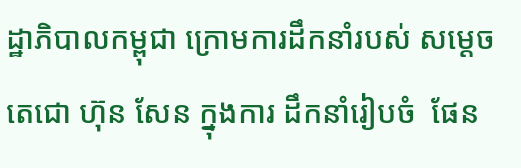ដ្ឋាភិបាលកម្ពុជា ក្រោមការដឹកនាំរបស់ សម្ដេចតេជោ ហ៊ុន សែន ក្នុងការ ដឹកនាំរៀបចំ  ផែន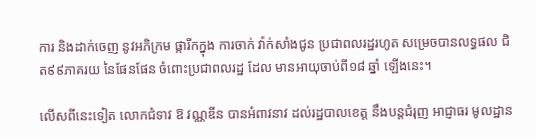ការ និងដាក់ចេញ នូវអភិក្រម ផ្ការីកក្នុង ការចាក់ វ៉ាក់សាំងជូន ប្រជាពលរដ្ឋរហូត សម្រេចបានលទ្ធផល ជិត៩៩ភាគរយ នៃផែនផែន ចំពោះប្រជាពលរដ្ឋ ដែល មានអាយុចាប់ពី១៨ ឆ្នាំ ឡើងនេះ។

លើសពីនេះទៀត លោកជំទាវ ឱ វណ្ណឌីន បានអំពាវនាវ ដល់រដ្ឋបាលខេត្ត នឹងបន្តជំរុញ អាជ្ញាធរ មូលដ្ឋាន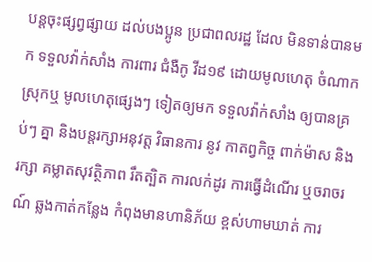បន្តចុះផ្សព្វផ្សាយ ដល់បងប្អូន ប្រជាពលរដ្ឋ ដែល មិនទាន់បានមក ទទួលវ៉ាក់សាំង ការពារ ជំងឺកូ វីដ១៩ ដោយមូលហេតុ ចំណាកស្រុកឬ មូលហេតុផ្សេងៗ ទៀតឲ្យមក ទទួលវ៉ាក់សាំង ឲ្យបានគ្រប់ៗ គ្នា និងបន្តរក្សាអនុវត្ត វិធានការ នូវ កាតព្វកិច្ច ពាក់ម៉ាស និងរក្សា គម្លាតសុវត្ថិភាព រឹតត្បិត ការលក់ដូរ ការធ្វើដំណើរ ឬចរាចរណ៍ ឆ្លងកាត់កន្លែង កំពុងមានហានិភ័យ ខ្ពស់ហាមឃាត់ ការ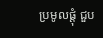ប្រមូលផ្ដុំ ជួប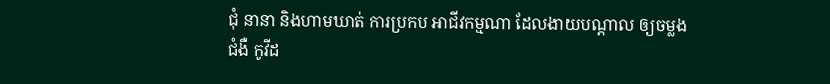ជុំ នានា និងហាមឃាត់ ការប្រកប អាជីវកម្មណា ដែលងាយបណ្តាល ឲ្យចម្លងជំងឺ កូវីដ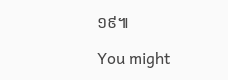១៩៕

You might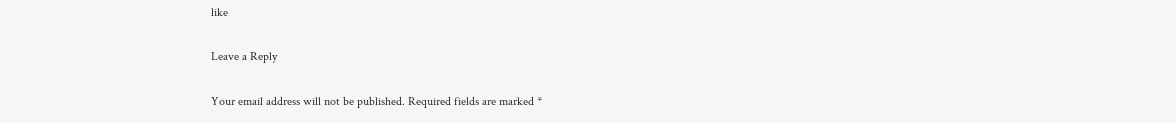like

Leave a Reply

Your email address will not be published. Required fields are marked *